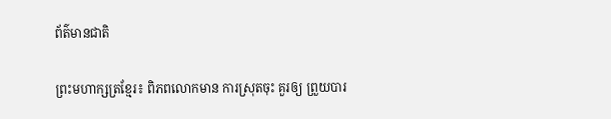ព័ត៌មានជាតិ

ព្រះមហាក្សត្រខ្មែរ៖ ពិភពលោកមាន ការស្រុតចុះ គួរឲ្យ ព្រួយបារ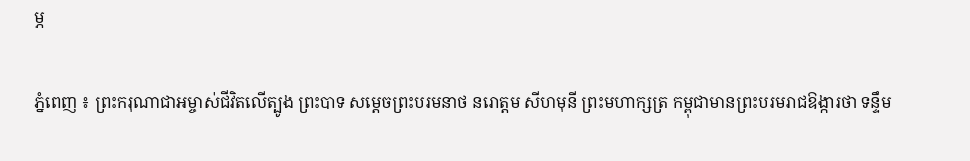ម្ភ

ភ្នំពេញ ៖ ព្រះករុណាជាអម្ចាស់ជីវិតលើត្បូង ព្រះបាទ សម្តេចព្រះបរមនាថ នរោត្តម សីហមុនី ព្រះមហាក្សត្រ កម្ពុជាមានព្រះបរមរាជឱង្ការថា ទន្ទឹម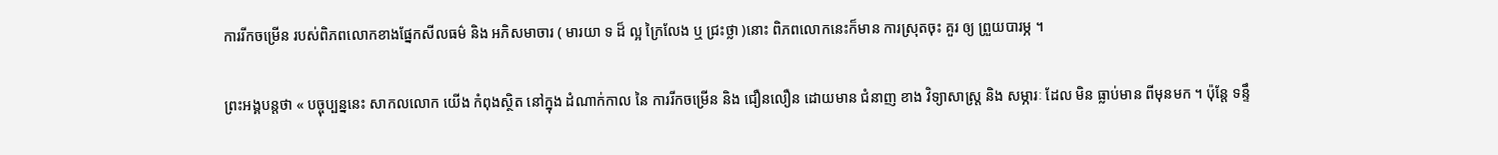ការរីកចម្រើន របស់ពិភពលោកខាងផ្នែកសីលធម៌ និង អភិសមាចារ ( មារយា ទ ដ៏ ល្អ ក្រៃលែង ឬ ជ្រះថ្លា )នោះ ពិភពលោកនេះក៏មាន ការស្រុតចុះ គួរ ឲ្យ ព្រួយបារម្ភ ។

ព្រះអង្គបន្តថា « បច្ចុប្បន្ននេះ សាកលលោក យើង កំពុងស្ថិត នៅក្នុង ដំណាក់កាល នៃ ការរីកចម្រើន និង ជឿនលឿន ដោយមាន ជំនាញ ខាង វិទ្យាសាស្ត្រ និង សម្ភារៈ ដែល មិន ធ្លាប់មាន ពីមុនមក ។ ប៉ុន្តែ ទន្ទឹ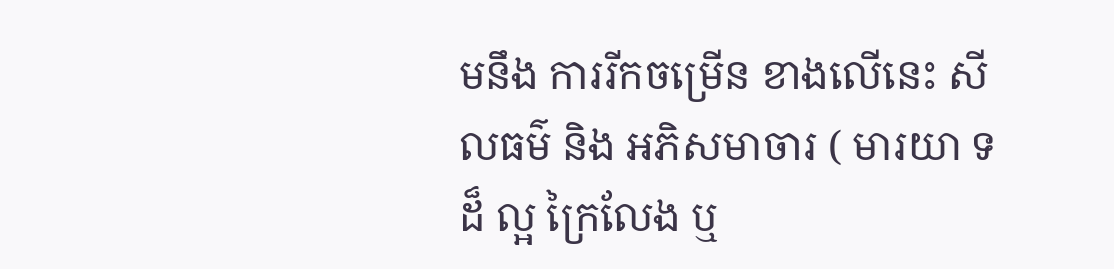មនឹង ការរីកចម្រើន ខាងលើនេះ សីលធម៌ និង អភិសមាចារ ( មារយា ទ ដ៏ ល្អ ក្រៃលែង ឬ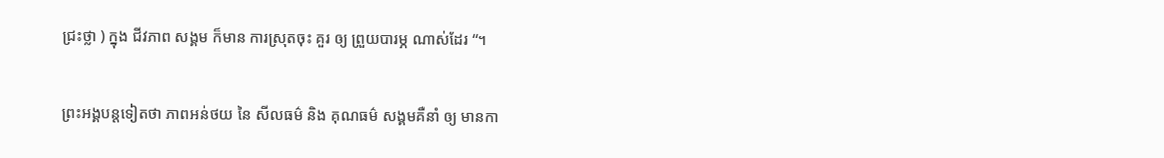ជ្រះថ្លា ) ក្នុង ជីវភាព សង្គម ក៏មាន ការស្រុតចុះ គួរ ឲ្យ ព្រួយបារម្ភ ណាស់ដែរ “។

ព្រះអង្គបន្តទៀតថា ភាពអន់ថយ នៃ សីលធម៌ និង គុណធម៌ សង្គមគឺនាំ ឲ្យ មានកា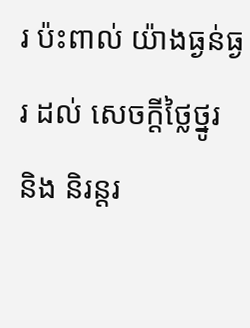រ ប៉ះពាល់ យ៉ាងធ្ងន់ធ្ងរ ដល់ សេចក្តីថ្លៃថ្នូរ និង និរន្តរ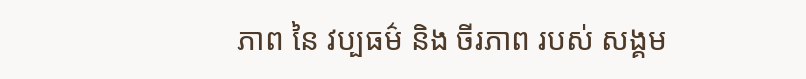ភាព នៃ វប្បធម៌ និង ចីរភាព របស់ សង្គម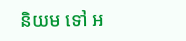និយម ទៅ អ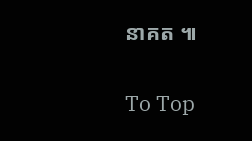នាគត ៕

To Top